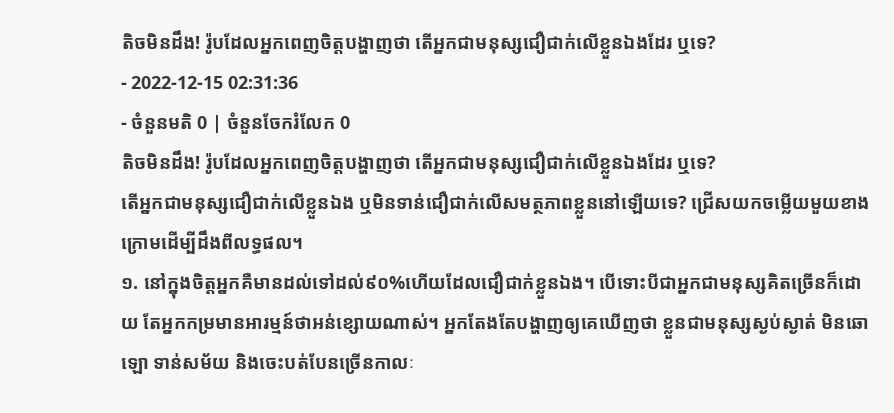តិចមិនដឹង! រ៉ូបដែលអ្នកពេញចិត្តបង្ហាញថា តើអ្នកជាមនុស្សជឿជាក់លើខ្លួនឯងដែរ ឬទេ?
- 2022-12-15 02:31:36
- ចំនួនមតិ 0 | ចំនួនចែករំលែក 0
តិចមិនដឹង! រ៉ូបដែលអ្នកពេញចិត្តបង្ហាញថា តើអ្នកជាមនុស្សជឿជាក់លើខ្លួនឯងដែរ ឬទេ?
តើអ្នកជាមនុស្សជឿជាក់លើខ្លួនឯង ឬមិនទាន់ជឿជាក់លើសមត្ថភាពខ្លួននៅឡើយទេ? ជ្រើសយកចម្លើយមួយខាងក្រោមដើម្បីដឹងពីលទ្ធផល។
១. នៅក្នុងចិត្តអ្នកគឺមានដល់ទៅដល់៩០%ហើយដែលជឿជាក់ខ្លួនឯង។ បើទោះបីជាអ្នកជាមនុស្សគិតច្រើនក៏ដោយ តែអ្នកកម្រមានអារម្មន៍ថាអន់ខ្សោយណាស់។ អ្នកតែងតែបង្ហាញឲ្យគេឃើញថា ខ្លួនជាមនុស្សស្ងប់ស្ងាត់ មិនឆោឡោ ទាន់សម័យ និងចេះបត់បែនច្រើនកាលៈ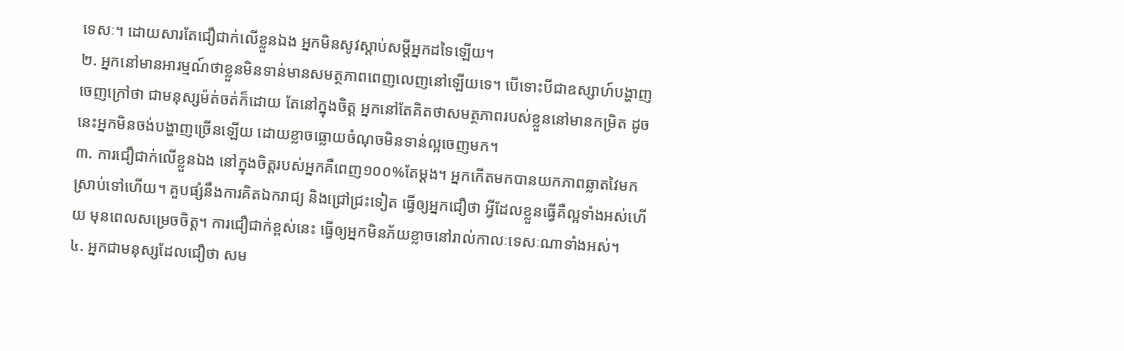ទេសៈ។ ដោយសារតែជឿជាក់លើខ្លួនឯង អ្នកមិនសូវស្ដាប់សម្ដីអ្នកដទៃឡើយ។
២. អ្នកនៅមានអារម្មណ៍ថាខ្លួនមិនទាន់មានសមត្ថភាពពេញលេញនៅឡើយទេ។ បើទោះបីជាឧស្សាហ៍បង្ហាញចេញក្រៅថា ជាមនុស្សម៉ត់ចត់ក៏ដោយ តែនៅក្នុងចិត្ត អ្នកនៅតែគិតថាសមត្ថភាពរបស់ខ្លួននៅមានកម្រិត ដូចនេះអ្នកមិនចង់បង្ហាញច្រើនឡើយ ដោយខ្លាចធ្លោយចំណុចមិនទាន់ល្អចេញមក។
៣. ការជឿជាក់លើខ្លួនឯង នៅក្នុងចិត្តរបស់អ្នកគឺពេញ១០០%តែម្ដង។ អ្នកកើតមកបានយកភាពឆ្លាតវៃមកស្រាប់ទៅហើយ។ គួបផ្សំនឹងការគិតឯករាជ្យ និងជ្រៅជ្រះទៀត ធ្វើឲ្យអ្នកជឿថា អ្វីដែលខ្លួនធ្វើគឺល្អទាំងអស់ហើយ មុនពេលសម្រេចចិត្ត។ ការជឿជាក់ខ្ពស់នេះ ធ្វើឲ្យអ្នកមិនភ័យខ្លាចនៅរាល់កាលៈទេសៈណាទាំងអស់។
៤. អ្នកជាមនុស្សដែលជឿថា សម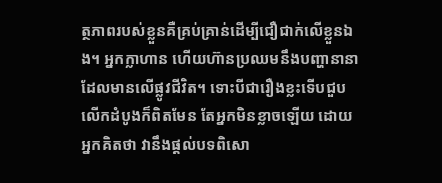ត្ថភាពរបស់ខ្លួនគឺគ្រប់គ្រាន់ដើម្បីជឿជាក់លើខ្លួនឯង។ អ្នកក្លាហាន ហើយហ៊ានប្រឈមនឹងបញ្ហានានាដែលមានលើផ្លូវជីវិត។ ទោះបីជារឿងខ្លះទើបជួបលើកដំបូងក៏ពិតមែន តែអ្នកមិនខ្លាចឡើយ ដោយអ្នកគិតថា វានឹងផ្ដល់បទពិសោ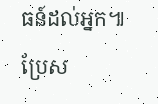ធន៍ដល់អ្នក៕
ប្រែស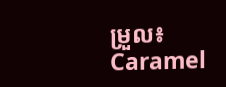ម្រួល៖ Caramel